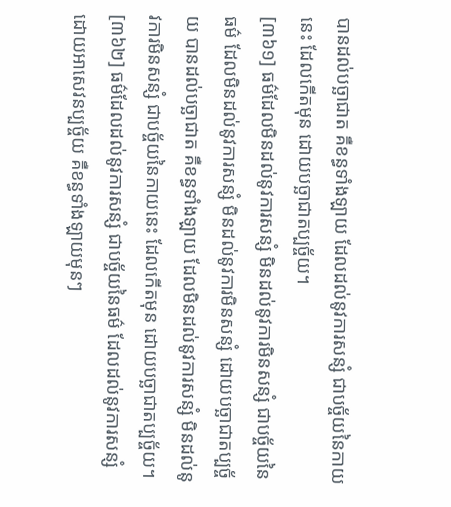បានដល់បច្ឆាជាត គឺខន្ធទាំងឡាយ ដែលដល់នូវការសន្សំ ជាបច្ច័យនៃកាយនេះ ដែលកើតមុន ដោយបច្ឆាជាតប្បច្ច័យ។
[៣៦១] ធម៌ដែលមិនដល់នូវការសន្សំ មិនដល់នូវការមិនសន្សំ ជាបច្ច័យនៃធម៌ ដែលមិនដល់នូវការសន្សំ មិនដល់នូវការមិនសន្សំ ដោយបច្ឆាជាតប្បច្ច័យ បានដល់បច្ឆាជាត គឺខន្ធទាំងឡាយ ដែលមិនដល់នូវការសន្សំ មិនដល់នូវការមិនសន្សំ ជាបច្ច័យនៃកាយនេះ ដែលកើតមុន ដោយបច្ឆាជាតប្បច្ច័យ។
[៣៦២] ធម៌ដែលដល់នូវការសន្សំ ជាបច្ច័យនៃធម៌ ដែលដល់នូវការសន្សំ ដោយអាសេវនប្បច្ច័យ គឺខន្ធទាំងឡាយមុនៗ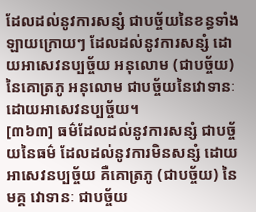ដែលដល់នូវការសន្សំ ជាបច្ច័យនៃខន្ធទាំងឡាយក្រោយៗ ដែលដល់នូវការសន្សំ ដោយអាសេវនប្បច្ច័យ អនុលោម (ជាបច្ច័យ) នៃគោត្រភូ អនុលោម ជាបច្ច័យនៃវោទានៈ ដោយអាសេវនប្បច្ច័យ។
[៣៦៣] ធម៌ដែលដល់នូវការសន្សំ ជាបច្ច័យនៃធម៌ ដែលដល់នូវការមិនសន្សំ ដោយអាសេវនប្បច្ច័យ គឺគោត្រភូ (ជាបច្ច័យ) នៃមគ្គ វោទានៈ ជាបច្ច័យ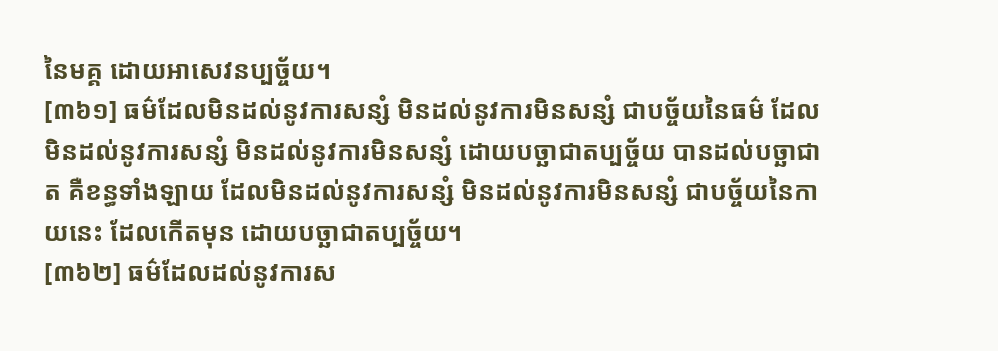នៃមគ្គ ដោយអាសេវនប្បច្ច័យ។
[៣៦១] ធម៌ដែលមិនដល់នូវការសន្សំ មិនដល់នូវការមិនសន្សំ ជាបច្ច័យនៃធម៌ ដែលមិនដល់នូវការសន្សំ មិនដល់នូវការមិនសន្សំ ដោយបច្ឆាជាតប្បច្ច័យ បានដល់បច្ឆាជាត គឺខន្ធទាំងឡាយ ដែលមិនដល់នូវការសន្សំ មិនដល់នូវការមិនសន្សំ ជាបច្ច័យនៃកាយនេះ ដែលកើតមុន ដោយបច្ឆាជាតប្បច្ច័យ។
[៣៦២] ធម៌ដែលដល់នូវការស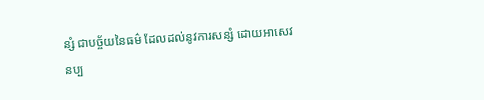ន្សំ ជាបច្ច័យនៃធម៌ ដែលដល់នូវការសន្សំ ដោយអាសេវនប្ប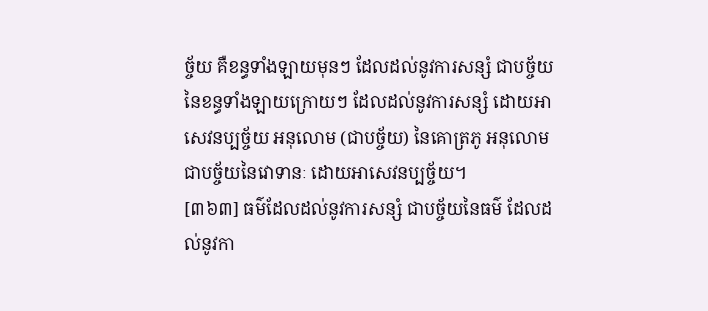ច្ច័យ គឺខន្ធទាំងឡាយមុនៗ ដែលដល់នូវការសន្សំ ជាបច្ច័យនៃខន្ធទាំងឡាយក្រោយៗ ដែលដល់នូវការសន្សំ ដោយអាសេវនប្បច្ច័យ អនុលោម (ជាបច្ច័យ) នៃគោត្រភូ អនុលោម ជាបច្ច័យនៃវោទានៈ ដោយអាសេវនប្បច្ច័យ។
[៣៦៣] ធម៌ដែលដល់នូវការសន្សំ ជាបច្ច័យនៃធម៌ ដែលដល់នូវកា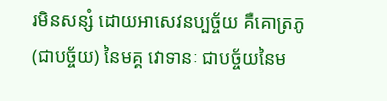រមិនសន្សំ ដោយអាសេវនប្បច្ច័យ គឺគោត្រភូ (ជាបច្ច័យ) នៃមគ្គ វោទានៈ ជាបច្ច័យនៃម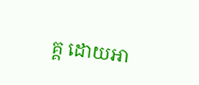គ្គ ដោយអា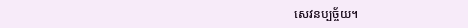សេវនប្បច្ច័យ។